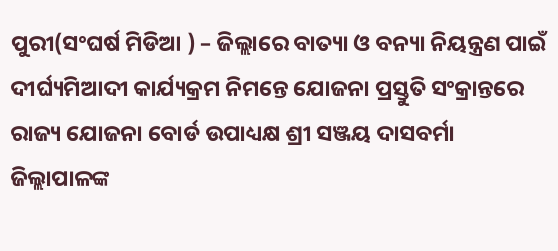ପୁରୀ(ସଂଘର୍ଷ ମିଡିଆ ) – ଜିଲ୍ଲାରେ ବାତ୍ୟା ଓ ବନ୍ୟା ନିୟନ୍ତ୍ରଣ ପାଇଁ ଦୀର୍ଘ୍ୟମିଆଦୀ କାର୍ଯ୍ୟକ୍ରମ ନିମନ୍ତେ ଯୋଜନା ପ୍ରସ୍ତୁତି ସଂକ୍ରାନ୍ତରେ ରାଜ୍ୟ ଯୋଜନା ବୋର୍ଡ ଉପାଧ୍ୟକ୍ଷ ଶ୍ରୀ ସଞ୍ଜୟ ଦାସବର୍ମା ଜିଲ୍ଲାପାଳଙ୍କ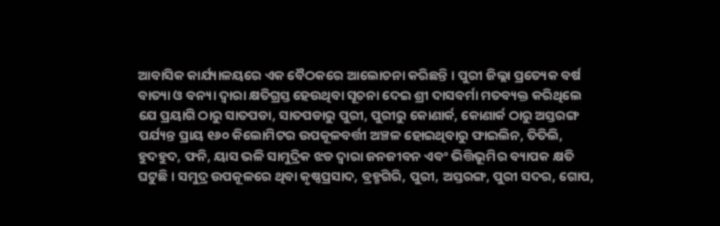ଆବାସିକ କାର୍ଯ୍ୟାଳୟରେ ଏକ ବୈଠକରେ ଆଲୋଚନା କରିଛନ୍ତି । ପୁରୀ ଜିଲ୍ଲା ପ୍ରତ୍ୟେକ ବର୍ଷ ବାତ୍ୟା ଓ ବନ୍ୟା ଦ୍ବାରା କ୍ଷତିଗ୍ରସ୍ତ ହେଉଥିବା ସୂଚନା ଦେଇ ଶ୍ରୀ ଦାସବର୍ମା ମତବ୍ୟକ୍ତ କରିଥିଲେ ଯେ ପ୍ରୟାଗି ଠାରୁ ସାତପଡା, ସାତପଡାରୁ ପୁରୀ, ପୁରୀରୁ କୋଣାର୍କ, କୋଣାର୍କ ଠାରୁ ଅସ୍ତରଙ୍ଗ ପର୍ଯ୍ୟନ୍ତ ପ୍ରାୟ ୧୬୦ କିଲୋମିଟର ଉପକୂଳବର୍ତ୍ତୀ ଅଞ୍ଚଳ ହୋଇଥିବାରୁ ଫାଇଲିନ, ତିତିଲି, ହୁଦହୁଦ, ଫନି, ୟାସ ଭଳି ସାମୁଦ୍ରିକ ଝଡ ଦ୍ବାରା ଜନଜୀବନ ଏବଂ ଭିତ୍ତିଭୂମିର ବ୍ୟାପକ କ୍ଷତି ଘଟୁଛି । ସମୁଦ୍ର ଉପକୂଳରେ ଥିବା କୃଷ୍ଣପ୍ରସାଦ, ବ୍ରହ୍ମଗିରି, ପୁରୀ, ଅସ୍ତରଙ୍ଗ, ପୁରୀ ସଦର, ଗୋପ,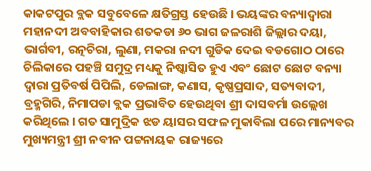କାକଟପୁର ବ୍ଲକ ସବୁବେଳେ କ୍ଷତିଗ୍ରସ୍ତ ହେଉଛି । ଭୟଙ୍କର ବନ୍ୟାଦ୍ବାରା ମହାନଦୀ ଅବବାହିକାର ଶତକଡା ୬୦ ଭାଗ ଜଳରାଶି ଜିଲ୍ଲାର ଦୟା, ଭାର୍ଗବୀ, ରତ୍ନଚିରା, ଲୁଣା, ମକରା ନଦୀ ଗୁଡିକ ଦେଇ ବଡଗୋଠ ଠାରେ ଚିଲିକାରେ ପହଞ୍ଚି ସମୁଦ୍ର ମଧ୍ୟକୁ ନିଷ୍କାସିତ ହୁଏ ଏବଂ ଛୋଟ ଛୋଟ ବନ୍ୟା ଦ୍ବାରା ପ୍ରତିବର୍ଷ ପିପିଲି, ଡେଲାଙ୍ଗ, କଣାସ, କୃଷ୍ଣପ୍ରସାଦ, ସତ୍ୟବାଦୀ, ବ୍ରହ୍ମଗିରି, ନିମାପଡା ବ୍ଲକ ପ୍ରଭାବିତ ହେଉଥିବା ଶ୍ରୀ ଦାସବର୍ମା ଉଲ୍ଲେଖ କରିଥିଲେ । ଗତ ସାମୁଦ୍ରିକ ଝଡ ୟାସର ସଫଳ ମୁକାବିଲା ପରେ ମାନ୍ୟବର ମୁଖ୍ୟମନ୍ତ୍ରୀ ଶ୍ରୀ ନବୀନ ପଟ୍ଟନାୟକ ରାଜ୍ୟରେ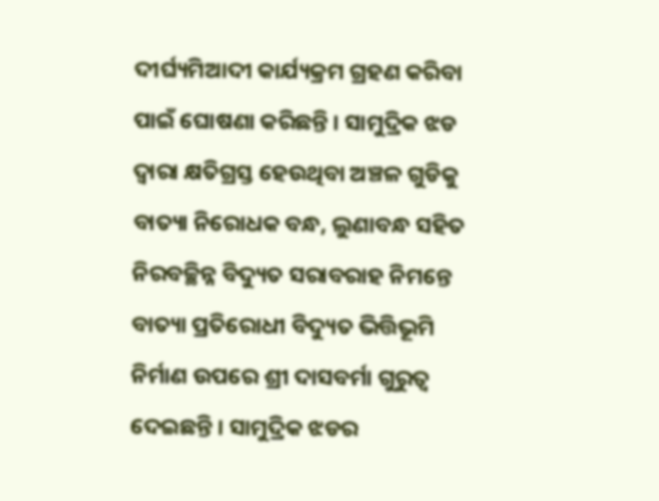ଦୀର୍ଘ୍ୟମିଆଦୀ କାର୍ଯ୍ୟକ୍ରମ ଗ୍ରହଣ କରିବା ପାଇଁ ଘୋଷଣା କରିଛନ୍ତି । ସାମୁଦ୍ରିକ ଝଡ ଦ୍ବାରା କ୍ଷତିଗ୍ରସ୍ତ ହେଉଥିବା ଅଞ୍ଚଳ ଗୁଡିକୁ ବାତ୍ୟା ନିରୋଧକ ବନ୍ଧ, ଲୁଣାବନ୍ଧ ସହିତ ନିରବଚ୍ଛିନ୍ନ ବିଦ୍ୟୁତ ସରାବରାହ ନିମନ୍ତେ ବାତ୍ୟା ପ୍ରତିରୋଧୀ ବିଦ୍ୟୁତ ଭିତ୍ତିଭୂମି ନିର୍ମାଣ ଉପରେ ଶ୍ରୀ ଦାସବର୍ମା ଗୁରୁତ୍ବ ଦେଇଛନ୍ତି । ସାମୁଦ୍ରିକ ଝଡର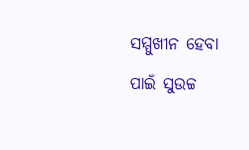ସମ୍ମୁଖୀନ ହେବା ପାଇଁ ସୁଉଚ୍ଚ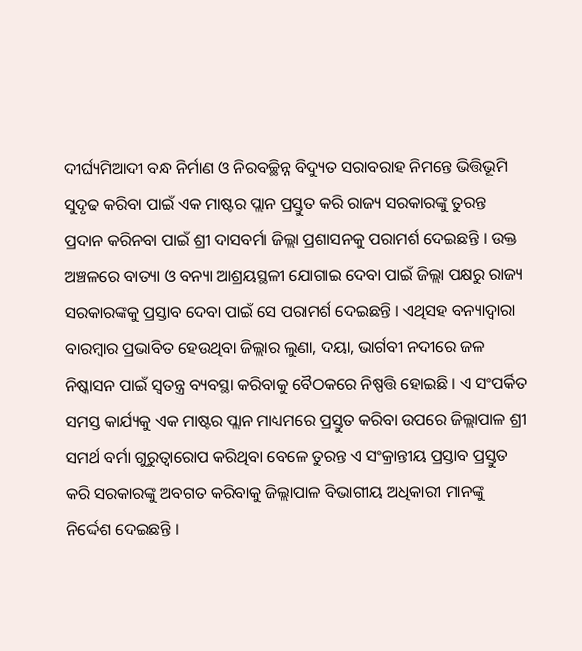ଦୀର୍ଘ୍ୟମିଆଦୀ ବନ୍ଧ ନିର୍ମାଣ ଓ ନିରବଚ୍ଛିନ୍ନ ବିଦ୍ୟୁତ ସରାବରାହ ନିମନ୍ତେ ଭିତ୍ତିଭୂମି ସୁଦୃଢ କରିବା ପାଇଁ ଏକ ମାଷ୍ଟର ପ୍ଲାନ ପ୍ରସ୍ତୁତ କରି ରାଜ୍ୟ ସରକାରଙ୍କୁ ତୁରନ୍ତ ପ୍ରଦାନ କରିନବା ପାଇଁ ଶ୍ରୀ ଦାସବର୍ମା ଜିଲ୍ଲା ପ୍ରଶାସନକୁ ପରାମର୍ଶ ଦେଇଛନ୍ତି । ଉକ୍ତ ଅଞ୍ଚଳରେ ବାତ୍ୟା ଓ ବନ୍ୟା ଆଶ୍ରୟସ୍ଥଳୀ ଯୋଗାଇ ଦେବା ପାଇଁ ଜିଲ୍ଲା ପକ୍ଷରୁ ରାଜ୍ୟ ସରକାରଙ୍କକୁ ପ୍ରସ୍ତାବ ଦେବା ପାଇଁ ସେ ପରାମର୍ଶ ଦେଇଛନ୍ତି । ଏଥିସହ ବନ୍ୟାଦ୍ବାରା ବାରମ୍ବାର ପ୍ରଭାବିତ ହେଉଥିବା ଜିଲ୍ଲାର ଲୁଣା, ଦୟା, ଭାର୍ଗବୀ ନଦୀରେ ଜଳ ନିଷ୍କାସନ ପାଇଁ ସ୍ବତନ୍ତ୍ର ବ୍ୟବସ୍ଥା କରିବାକୁ ବୈଠକରେ ନିଷ୍ପତ୍ତି ହୋଇଛି । ଏ ସଂପର୍କିତ ସମସ୍ତ କାର୍ଯ୍ୟକୁ ଏକ ମାଷ୍ଟର ପ୍ଲାନ ମାଧ୍ୟମରେ ପ୍ରସ୍ତୁତ କରିବା ଉପରେ ଜିଲ୍ଲାପାଳ ଶ୍ରୀ ସମର୍ଥ ବର୍ମା ଗୁରୁତ୍ବାରୋପ କରିଥିବା ବେଳେ ତୁରନ୍ତ ଏ ସଂକ୍ରାନ୍ତୀୟ ପ୍ରସ୍ତାବ ପ୍ରସ୍ତୁତ କରି ସରକାରଙ୍କୁ ଅବଗତ କରିବାକୁ ଜିଲ୍ଲାପାଳ ବିଭାଗୀୟ ଅଧିକାରୀ ମାନଙ୍କୁ ନିର୍ଦ୍ଦେଶ ଦେଇଛନ୍ତି ।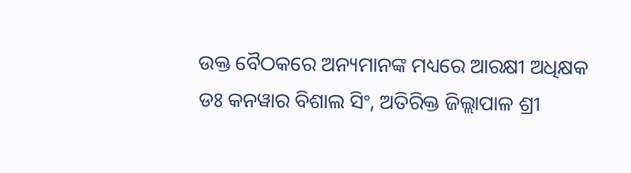ଉକ୍ତ ବୈଠକରେ ଅନ୍ୟମାନଙ୍କ ମଧ୍ୟରେ ଆରକ୍ଷୀ ଅଧିକ୍ଷକ ଡଃ କନୱାର ବିଶାଲ ସିଂ, ଅତିରିକ୍ତ ଜିଲ୍ଲାପାଳ ଶ୍ରୀ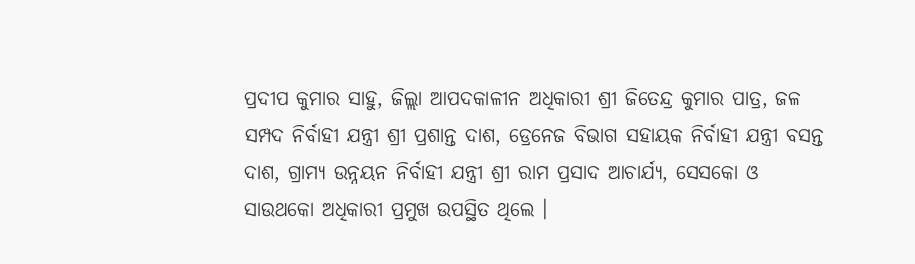ପ୍ରଦୀପ କୁମାର ସାହୁ, ଜିଲ୍ଲା ଆପଦକାଳୀନ ଅଧିକାରୀ ଶ୍ରୀ ଜିତେନ୍ଦ୍ର କୁମାର ପାତ୍ର, ଜଳ ସମ୍ପଦ ନିର୍ବାହୀ ଯନ୍ତ୍ରୀ ଶ୍ରୀ ପ୍ରଶାନ୍ତ ଦାଶ, ଡ୍ରେନେଜ ବିଭାଗ ସହାୟକ ନିର୍ବାହୀ ଯନ୍ତ୍ରୀ ବସନ୍ତ ଦାଶ, ଗ୍ରାମ୍ୟ ଉନ୍ନୟନ ନିର୍ବାହୀ ଯନ୍ତ୍ରୀ ଶ୍ରୀ ରାମ ପ୍ରସାଦ ଆଚାର୍ଯ୍ୟ, ସେସକୋ ଓ ସାଉଥକୋ ଅଧିକାରୀ ପ୍ରମୁଖ ଉପସ୍ଥିତ ଥିଲେ ।